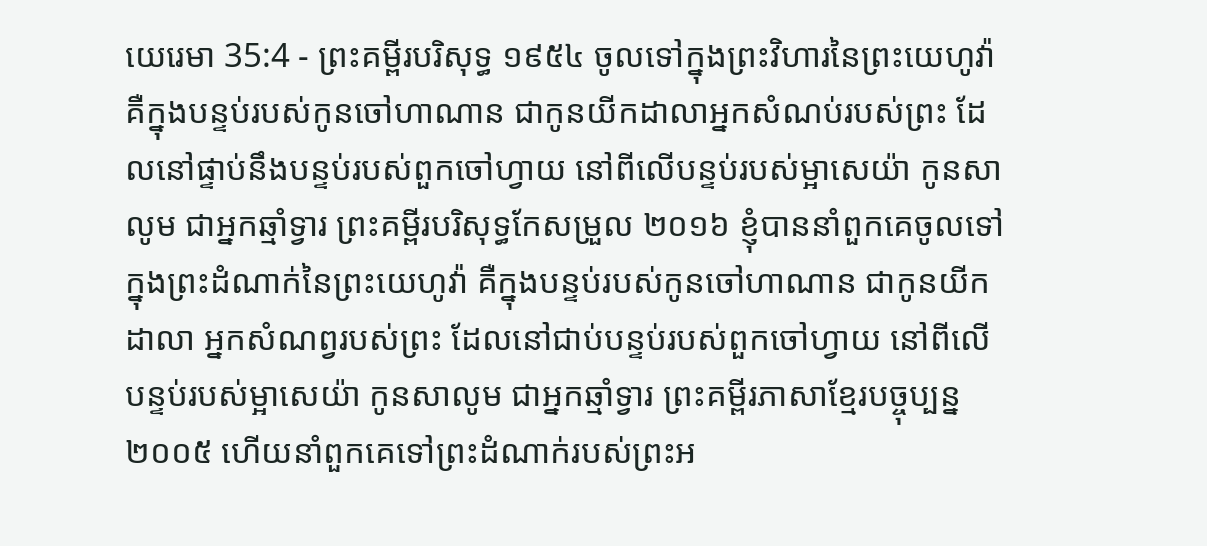យេរេមា 35:4 - ព្រះគម្ពីរបរិសុទ្ធ ១៩៥៤ ចូលទៅក្នុងព្រះវិហារនៃព្រះយេហូវ៉ា គឺក្នុងបន្ទប់របស់កូនចៅហាណាន ជាកូនយីកដាលាអ្នកសំណប់របស់ព្រះ ដែលនៅផ្ទាប់នឹងបន្ទប់របស់ពួកចៅហ្វាយ នៅពីលើបន្ទប់របស់ម្អាសេយ៉ា កូនសាលូម ជាអ្នកឆ្មាំទ្វារ ព្រះគម្ពីរបរិសុទ្ធកែសម្រួល ២០១៦ ខ្ញុំបាននាំពួកគេចូលទៅក្នុងព្រះដំណាក់នៃព្រះយេហូវ៉ា គឺក្នុងបន្ទប់របស់កូនចៅហាណាន ជាកូនយីកដាលា អ្នកសំណព្វរបស់ព្រះ ដែលនៅជាប់បន្ទប់របស់ពួកចៅហ្វាយ នៅពីលើបន្ទប់របស់ម្អាសេយ៉ា កូនសាលូម ជាអ្នកឆ្មាំទ្វារ ព្រះគម្ពីរភាសាខ្មែរបច្ចុប្បន្ន ២០០៥ ហើយនាំពួកគេទៅព្រះដំណាក់របស់ព្រះអ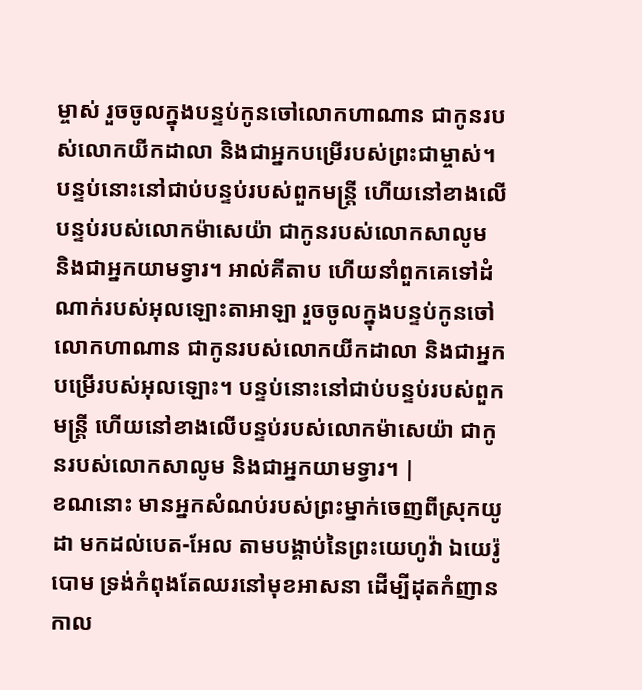ម្ចាស់ រួចចូលក្នុងបន្ទប់កូនចៅលោកហាណាន ជាកូនរបស់លោកយីកដាលា និងជាអ្នកបម្រើរបស់ព្រះជាម្ចាស់។ បន្ទប់នោះនៅជាប់បន្ទប់របស់ពួកមន្ត្រី ហើយនៅខាងលើបន្ទប់របស់លោកម៉ាសេយ៉ា ជាកូនរបស់លោកសាលូម និងជាអ្នកយាមទ្វារ។ អាល់គីតាប ហើយនាំពួកគេទៅដំណាក់របស់អុលឡោះតាអាឡា រួចចូលក្នុងបន្ទប់កូនចៅលោកហាណាន ជាកូនរបស់លោកយីកដាលា និងជាអ្នកបម្រើរបស់អុលឡោះ។ បន្ទប់នោះនៅជាប់បន្ទប់របស់ពួកមន្ត្រី ហើយនៅខាងលើបន្ទប់របស់លោកម៉ាសេយ៉ា ជាកូនរបស់លោកសាលូម និងជាអ្នកយាមទ្វារ។ |
ខណនោះ មានអ្នកសំណប់របស់ព្រះម្នាក់ចេញពីស្រុកយូដា មកដល់បេត-អែល តាមបង្គាប់នៃព្រះយេហូវ៉ា ឯយេរ៉ូបោម ទ្រង់កំពុងតែឈរនៅមុខអាសនា ដើម្បីដុតកំញាន
កាល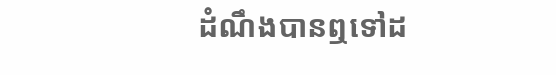ដំណឹងបានឮទៅដ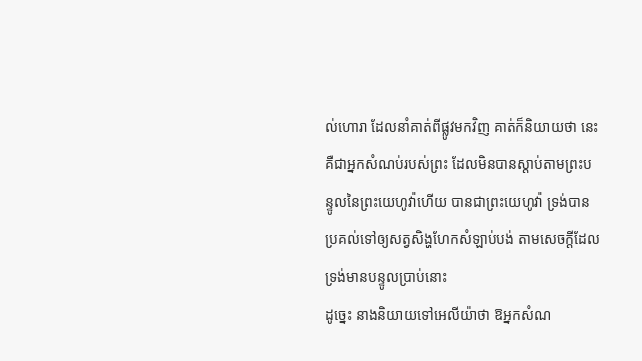ល់ហោរា ដែលនាំគាត់ពីផ្លូវមកវិញ គាត់ក៏និយាយថា នេះគឺជាអ្នកសំណប់របស់ព្រះ ដែលមិនបានស្តាប់តាមព្រះបន្ទូលនៃព្រះយេហូវ៉ាហើយ បានជាព្រះយេហូវ៉ា ទ្រង់បានប្រគល់ទៅឲ្យសត្វសិង្ហហែកសំឡាប់បង់ តាមសេចក្ដីដែលទ្រង់មានបន្ទូលប្រាប់នោះ
ដូច្នេះ នាងនិយាយទៅអេលីយ៉ាថា ឱអ្នកសំណ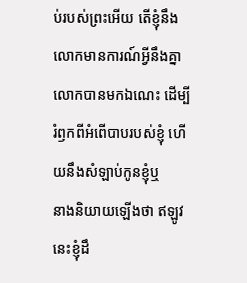ប់របស់ព្រះអើយ តើខ្ញុំនឹងលោកមានការណ៍អ្វីនឹងគ្នា លោកបានមកឯណេះ ដើម្បីរំឭកពីអំពើបាបរបស់ខ្ញុំ ហើយនឹងសំឡាប់កូនខ្ញុំឬ
នាងនិយាយឡើងថា ឥឡូវនេះខ្ញុំដឹ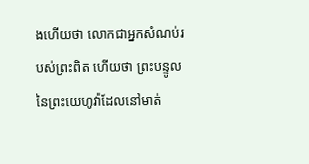ងហើយថា លោកជាអ្នកសំណប់របស់ព្រះពិត ហើយថា ព្រះបន្ទូលនៃព្រះយេហូវ៉ាដែលនៅមាត់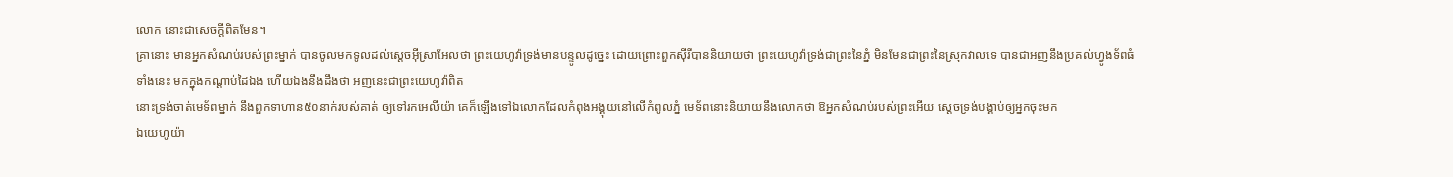លោក នោះជាសេចក្តីពិតមែន។
គ្រានោះ មានអ្នកសំណប់របស់ព្រះម្នាក់ បានចូលមកទូលដល់ស្តេចអ៊ីស្រាអែលថា ព្រះយេហូវ៉ាទ្រង់មានបន្ទូលដូច្នេះ ដោយព្រោះពួកស៊ីរីបាននិយាយថា ព្រះយេហូវ៉ាទ្រង់ជាព្រះនៃភ្នំ មិនមែនជាព្រះនៃស្រុកវាលទេ បានជាអញនឹងប្រគល់ហ្វូងទ័ពធំទាំងនេះ មកក្នុងកណ្តាប់ដៃឯង ហើយឯងនឹងដឹងថា អញនេះជាព្រះយេហូវ៉ាពិត
នោះទ្រង់ចាត់មេទ័ពម្នាក់ នឹងពួកទាហាន៥០នាក់របស់គាត់ ឲ្យទៅរកអេលីយ៉ា គេក៏ឡើងទៅឯលោកដែលកំពុងអង្គុយនៅលើកំពូលភ្នំ មេទ័ពនោះនិយាយនឹងលោកថា ឱអ្នកសំណប់របស់ព្រះអើយ ស្តេចទ្រង់បង្គាប់ឲ្យអ្នកចុះមក
ឯយេហូយ៉ា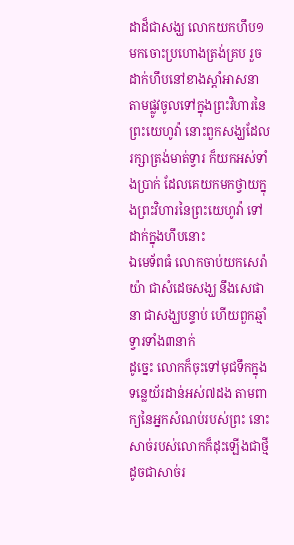ដាដ៏ជាសង្ឃ លោកយកហឹប១មកចោះប្រហោងត្រង់គ្រប រួចដាក់ហឹបនៅខាងស្តាំអាសនា តាមផ្លូវចូលទៅក្នុងព្រះវិហារនៃព្រះយេហូវ៉ា នោះពួកសង្ឃដែលរក្សាត្រង់មាត់ទ្វារ ក៏យកអស់ទាំងប្រាក់ ដែលគេយកមកថ្វាយក្នុងព្រះវិហារនៃព្រះយេហូវ៉ា ទៅដាក់ក្នុងហឹបនោះ
ឯមេទ័ពធំ លោកចាប់យកសេរ៉ាយ៉ា ជាសំដេចសង្ឃ នឹងសេផានា ជាសង្ឃបន្ទាប់ ហើយពួកឆ្មាំទ្វារទាំង៣នាក់
ដូច្នេះ លោកក៏ចុះទៅមុជទឹកក្នុងទន្លេយ័រដាន់អស់៧ដង តាមពាក្យនៃអ្នកសំណប់របស់ព្រះ នោះសាច់របស់លោកក៏ដុះឡើងជាថ្មី ដូចជាសាច់រ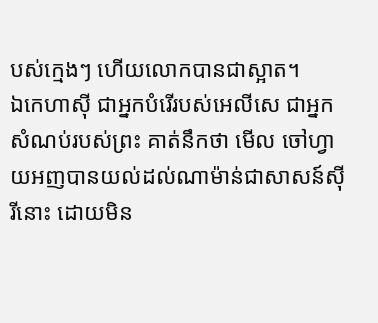បស់ក្មេងៗ ហើយលោកបានជាស្អាត។
ឯកេហាស៊ី ជាអ្នកបំរើរបស់អេលីសេ ជាអ្នកសំណប់របស់ព្រះ គាត់នឹកថា មើល ចៅហ្វាយអញបានយល់ដល់ណាម៉ាន់ជាសាសន៍ស៊ីរីនោះ ដោយមិន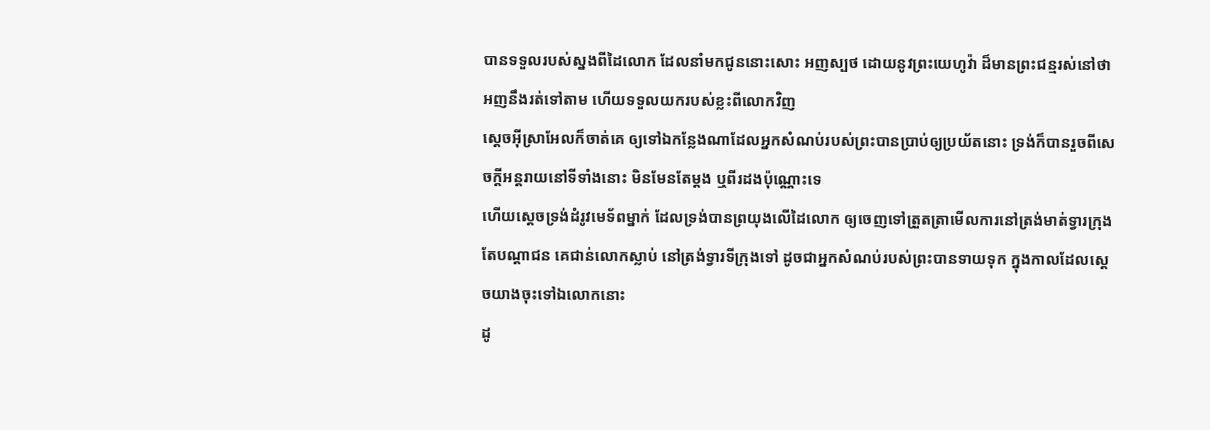បានទទួលរបស់ស្នងពីដៃលោក ដែលនាំមកជូននោះសោះ អញស្បថ ដោយនូវព្រះយេហូវ៉ា ដ៏មានព្រះជន្មរស់នៅថា អញនឹងរត់ទៅតាម ហើយទទួលយករបស់ខ្លះពីលោកវិញ
ស្តេចអ៊ីស្រាអែលក៏ចាត់គេ ឲ្យទៅឯកន្លែងណាដែលអ្នកសំណប់របស់ព្រះបានប្រាប់ឲ្យប្រយ័តនោះ ទ្រង់ក៏បានរួចពីសេចក្ដីអន្តរាយនៅទីទាំងនោះ មិនមែនតែម្តង ឬពីរដងប៉ុណ្ណោះទេ
ហើយស្តេចទ្រង់ដំរូវមេទ័ពម្នាក់ ដែលទ្រង់បានព្រយុងលើដៃលោក ឲ្យចេញទៅត្រួតត្រាមើលការនៅត្រង់មាត់ទ្វារក្រុង តែបណ្តាជន គេជាន់លោកស្លាប់ នៅត្រង់ទ្វារទីក្រុងទៅ ដូចជាអ្នកសំណប់របស់ព្រះបានទាយទុក ក្នុងកាលដែលស្តេចយាងចុះទៅឯលោកនោះ
ដូ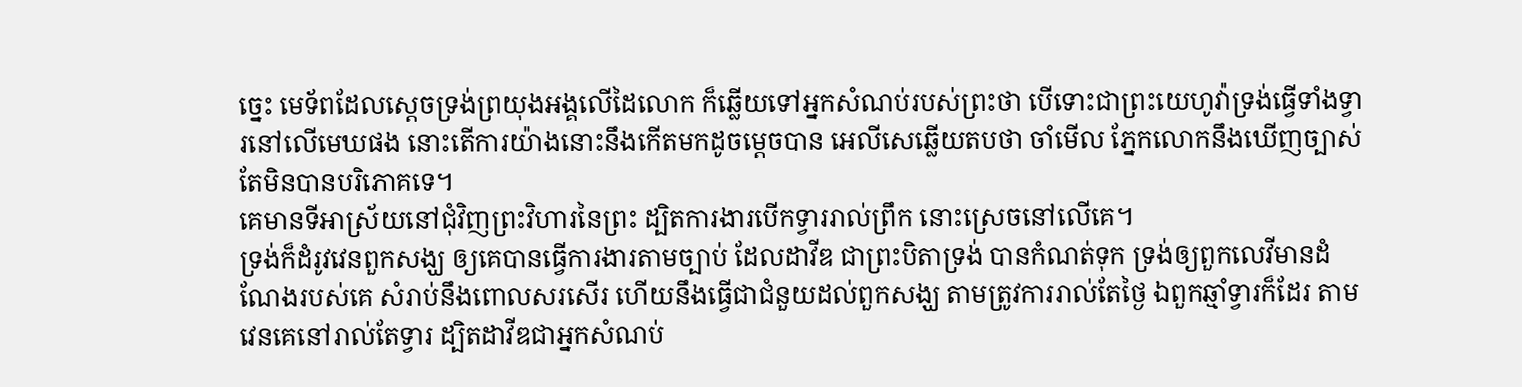ច្នេះ មេទ័ពដែលស្តេចទ្រង់ព្រយុងអង្គលើដៃលោក ក៏ឆ្លើយទៅអ្នកសំណប់របស់ព្រះថា បើទោះជាព្រះយេហូវ៉ាទ្រង់ធ្វើទាំងទ្វារនៅលើមេឃផង នោះតើការយ៉ាងនោះនឹងកើតមកដូចម្តេចបាន អេលីសេឆ្លើយតបថា ចាំមើល ភ្នែកលោកនឹងឃើញច្បាស់ តែមិនបានបរិភោគទេ។
គេមានទីអាស្រ័យនៅជុំវិញព្រះវិហារនៃព្រះ ដ្បិតការងារបើកទ្វាររាល់ព្រឹក នោះស្រេចនៅលើគេ។
ទ្រង់ក៏ដំរូវវេនពួកសង្ឃ ឲ្យគេបានធ្វើការងារតាមច្បាប់ ដែលដាវីឌ ជាព្រះបិតាទ្រង់ បានកំណត់ទុក ទ្រង់ឲ្យពួកលេវីមានដំណែងរបស់គេ សំរាប់នឹងពោលសរសើរ ហើយនឹងធ្វើជាជំនួយដល់ពួកសង្ឃ តាមត្រូវការរាល់តែថ្ងៃ ឯពួកឆ្មាំទ្វារក៏ដែរ តាមវេនគេនៅរាល់តែទ្វារ ដ្បិតដាវីឌជាអ្នកសំណប់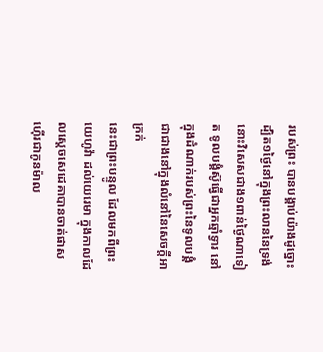របស់ព្រះ បានបង្គាប់យ៉ាងដូច្នោះ
ដ្បិត១ថ្ងៃនៅក្នុងព្រះលាននៃទ្រង់ នោះវិសេសជាង១ពាន់ថ្ងៃណាទៀត ទូលបង្គំស៊ូធ្វើជាអ្នកឆ្មាំទ្វារ នៅក្នុងដំណាក់របស់ព្រះនៃទូលបង្គំ ជាជាងនៅក្នុងលំនៅនៃសេចក្ដីអាក្រក់
នេះជាព្រះបន្ទូល ដែលមកពីព្រះយេហូវ៉ា ដល់យេរេមា ក្នុងកាលដែលស្តេចសេដេគាបានចាត់ផាសហ៊ើរជាកូនម៉ាល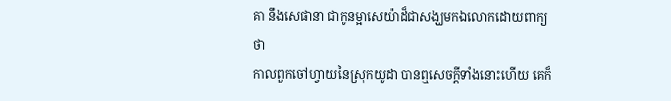គា នឹងសេផានា ជាកូនម្អាសេយ៉ាដ៏ជាសង្ឃមកឯលោកដោយពាក្យថា
កាលពួកចៅហ្វាយនៃស្រុកយូដា បានឮសេចក្ដីទាំងនោះហើយ គេក៏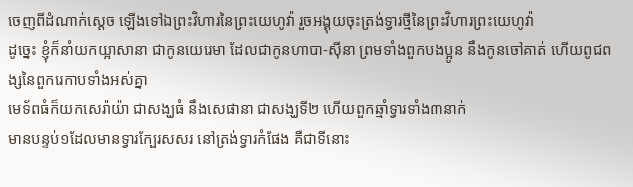ចេញពីដំណាក់ស្តេច ឡើងទៅឯព្រះវិហារនៃព្រះយេហូវ៉ា រួចអង្គុយចុះត្រង់ទ្វារថ្មីនៃព្រះវិហារព្រះយេហូវ៉ា
ដូច្នេះ ខ្ញុំក៏នាំយកយ្អាសានា ជាកូនយេរេមា ដែលជាកូនហាបា-ស៊ីនា ព្រមទាំងពួកបងប្អូន នឹងកូនចៅគាត់ ហើយពូជពង្សនៃពួករេកាបទាំងអស់គ្នា
មេទ័ពធំក៏យកសេរ៉ាយ៉ា ជាសង្ឃធំ នឹងសេផានា ជាសង្ឃទី២ ហើយពួកឆ្មាំទ្វារទាំង៣នាក់
មានបន្ទប់១ដែលមានទ្វារក្បែរសសរ នៅត្រង់ទ្វារកំផែង គឺជាទីនោះ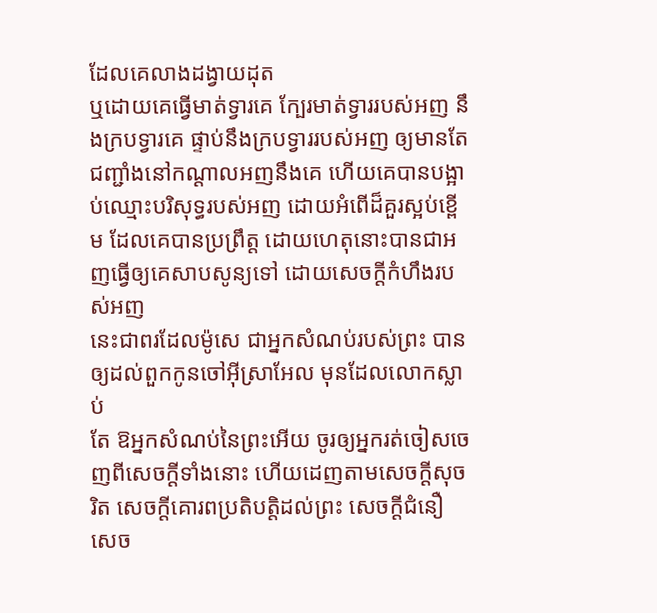ដែលគេលាងដង្វាយដុត
ឬដោយគេធ្វើមាត់ទ្វារគេ ក្បែរមាត់ទ្វាររបស់អញ នឹងក្របទ្វារគេ ផ្ទាប់នឹងក្របទ្វាររបស់អញ ឲ្យមានតែជញ្ជាំងនៅកណ្តាលអញនឹងគេ ហើយគេបានបង្អាប់ឈ្មោះបរិសុទ្ធរបស់អញ ដោយអំពើដ៏គួរស្អប់ខ្ពើម ដែលគេបានប្រព្រឹត្ត ដោយហេតុនោះបានជាអញធ្វើឲ្យគេសាបសូន្យទៅ ដោយសេចក្ដីកំហឹងរបស់អញ
នេះជាពរដែលម៉ូសេ ជាអ្នកសំណប់របស់ព្រះ បានឲ្យដល់ពួកកូនចៅអ៊ីស្រាអែល មុនដែលលោកស្លាប់
តែ ឱអ្នកសំណប់នៃព្រះអើយ ចូរឲ្យអ្នករត់ចៀសចេញពីសេចក្ដីទាំងនោះ ហើយដេញតាមសេចក្ដីសុចរិត សេចក្ដីគោរពប្រតិបត្តិដល់ព្រះ សេចក្ដីជំនឿ សេច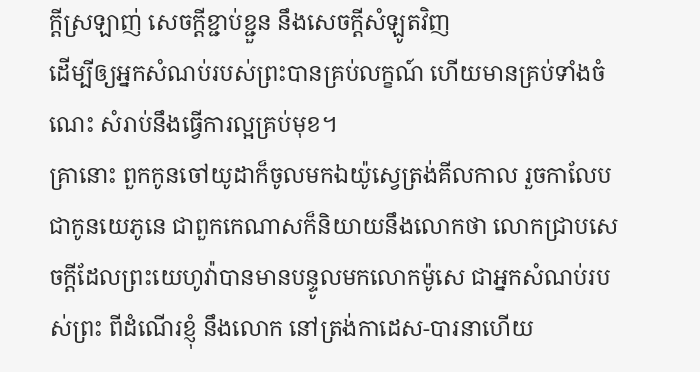ក្ដីស្រឡាញ់ សេចក្ដីខ្ជាប់ខ្ជួន នឹងសេចក្ដីសំឡូតវិញ
ដើម្បីឲ្យអ្នកសំណប់របស់ព្រះបានគ្រប់លក្ខណ៍ ហើយមានគ្រប់ទាំងចំណេះ សំរាប់នឹងធ្វើការល្អគ្រប់មុខ។
គ្រានោះ ពួកកូនចៅយូដាក៏ចូលមកឯយ៉ូស្វេត្រង់គីលកាល រួចកាលែប ជាកូនយេភូនេ ជាពួកកេណាសក៏និយាយនឹងលោកថា លោកជ្រាបសេចក្ដីដែលព្រះយេហូវ៉ាបានមានបន្ទូលមកលោកម៉ូសេ ជាអ្នកសំណប់របស់ព្រះ ពីដំណើរខ្ញុំ នឹងលោក នៅត្រង់កាដេស-បារនាហើយ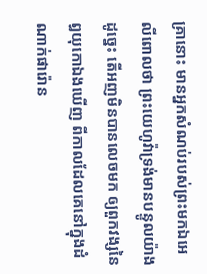គ្រានោះ មានអ្នកសំណប់របស់ព្រះមកឯអេលីពោលថា ព្រះយេហូវ៉ាទ្រង់មានបន្ទូលយ៉ាងដូច្នេះ តើអញមិនបានលេចមក ឲ្យពួកវង្សនៃឰយុកោឯងឃើញ ពីកាលដែលគេនៅក្នុងដំណាក់ផារ៉ោន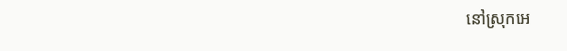នៅស្រុកអេ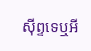ស៊ីព្ទទេឬអី